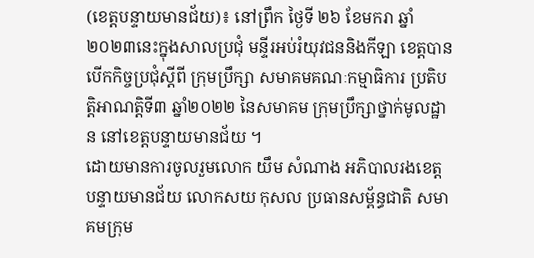(ខេត្តបន្ទាយមានជ័យ)៖ នៅព្រឹក ថ្ងៃទី ២៦ ខែមករា ឆ្នាំ ២០២៣នេះក្នុងសាលប្រជុំ មន្ទីរអប់រំយុវជននិងកីឡា ខេត្តបានបើកកិច្ចប្រជុំស្តីពី ក្រុមប្រឹក្សា សមាគមគណៈកម្មាធិការ ប្រតិបត្តិអាណត្តិទី៣ ឆ្នាំ២០២២ នៃសមាគម ក្រុមប្រឹក្សាថ្នាក់មូលដ្ឋាន នៅខេត្តបន្ទាយមានជ័យ ។
ដោយមានការចូលរួមលោក យឹម សំណាង អភិបាលរងខេត្ត បន្ទាយមានជ័យ លោកសយ កុសល ប្រធានសម្ព័ន្ធជាតិ សមាគមក្រុម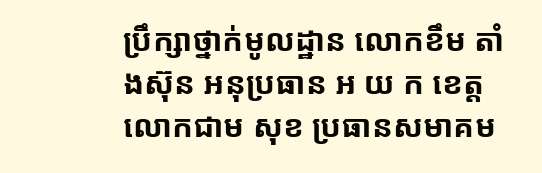ប្រឹក្សាថ្នាក់មូលដ្ឋាន លោកខឹម តាំងស៊ុន អនុប្រធាន អ យ ក ខេត្ត លោកជាម សុខ ប្រធានសមាគម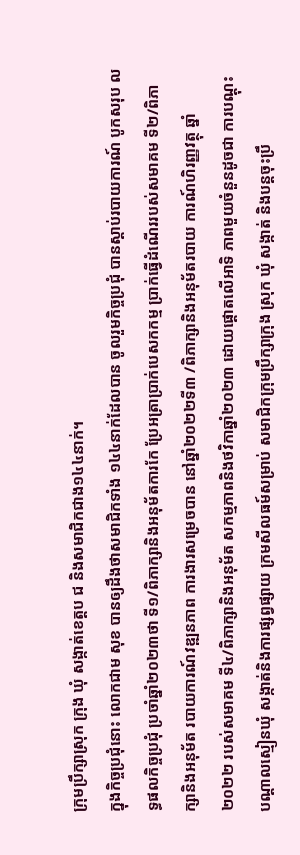ក្រុមប្រឹក្សាស្រុក ក្រុង ឃុំ សង្កាត់ខេត្តប ជ និងសមាជិកជាង១៤៤នាក់។
ក្នុងកិច្ចប្រជុំនោះ លោកជាម សុខ បានឲ្យដឹងថាសមាជិកទាំង ១៤៤នាក់ដែលបាន ចូលរួមកិច្ចប្រជុំ បានស្តាប់របាយការណ៍ បូកសរុប លទ្ធផលកិច្ចប្រជុំ ប្រចាំឆ្នាំ២០២៣ថា ទី១/ពិភាក្សានិងអនុម័តការកែ ប្រែអត្រាប្រាក់បេសកកម្ម ប្រាក់ធ្វើដំណើររបស់សមាគម ទី២/ពិភាក្សានិងអនុម័ត របាយការណ៍វឌ្ឍនភាព ការងារសម្រេចបាន នៅឆ្នាំ២០២២ទី៣ /ពិភាក្សានិងអនុម័តរបាយ ការណ៍ហិរញ្ញវត្ថុ ឆ្នាំ២០២២ របស់សមាគម ទី៤/ពិភាក្សានិងអនុម័ត សកម្មភាពនិងថវិកាឆ្នាំ២០២៣ ដោយផ្តោតលើអាទិ ភាពមួយចំនួនដូចជា ការបណ្តុះបណ្តាលស្មៀនឃុំ សង្កាត់និងការផ្សព្វផ្សាយ ក្រមសីលធម៍សម្រាប់ សមាជិកក្រុមប្រឹក្សាក្រុង ស្រុក ឃុំ សង្កាត់ និងបន្តចុះប្រឹ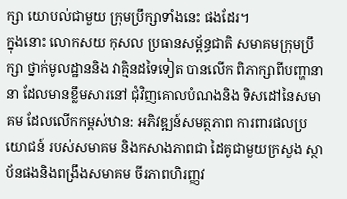ក្សា យោបល់ជាមួយ ក្រុមប្រឹក្សាទាំងនេះ ផងដែរ។
ក្នុងនោះ លោកសយ កុសល ប្រធានសម្ព័ន្ធជាតិ សមាគមក្រុមប្រឹក្សា ថ្នាក់មូលដ្ឋាននិង វាគ្មិនដទៃទៀត បានលើក ពិភាក្សាពីបញ្ហានានា ដែលមានខ្លឹមសារនៅ ជុំវិញគោលបំណងនិង ទិសដៅនៃសមាគម ដែលលើកកម្ពស់ឋាន: អភិវឌ្ឍន៍សមត្ថភាព ការពារផលប្រយោជន៍ របស់សមាគម និងកសាងភាពជា ដៃគូជាមួយក្រសួង ស្ថាប័នផងនិងពង្រឹងសមាគម ចីរភាពហិរញ្ញវ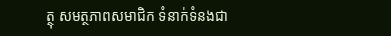ត្ថុ សមត្ថភាពសមាជិក ទំនាក់ទំនងជា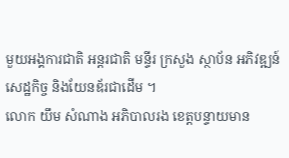មួយអង្គការជាតិ អន្តរជាតិ មន្ទីរ ក្រសួង ស្ថាប័ន អភិវឌ្ឍន៍សេដ្ឋកិច្ច និងយែនឌ័រជាដើម ។
លោក យឹម សំណាង អភិបាលរង ខេត្តបន្ទាយមាន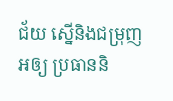ជ័យ ស្នើនិងជម្រុញអឲ្យ ប្រធាននិ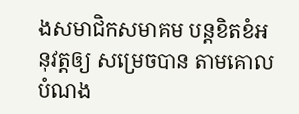ងសមាជិកសមាគម បន្តខិតខំអនុវត្តឲ្យ សម្រេចបាន តាមគោលបំណង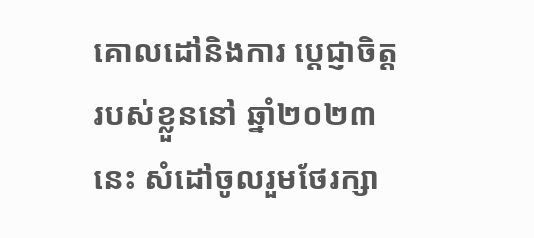គោលដៅនិងការ ប្តេជ្ញាចិត្តរបស់ខ្លួននៅ ឆ្នាំ២០២៣នេះ សំដៅចូលរួមថែរក្សា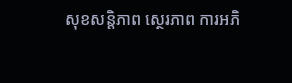សុខសន្តិភាព ស្ថេរភាព ការអភិ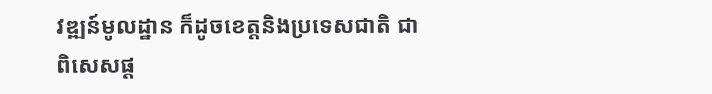វឌ្ឍន៍មូលដ្ឋាន ក៏ដូចខេត្តនិងប្រទេសជាតិ ជាពិសេសផ្ត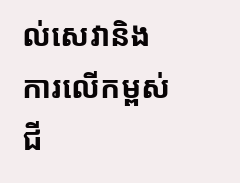ល់សេវានិង ការលើកម្ពស់ជី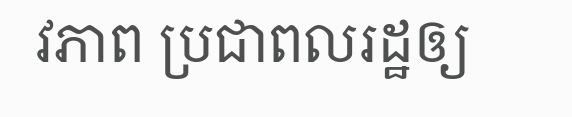វភាព ប្រជាពលរដ្ឋឲ្យ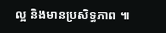ល្អ និងមានប្រសិទ្ធភាព ៕